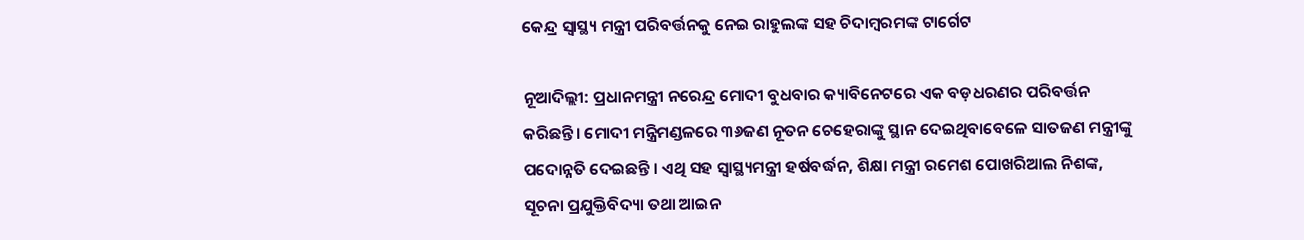କେନ୍ଦ୍ର ସ୍ୱାସ୍ଥ୍ୟ ମନ୍ତ୍ରୀ ପରିବର୍ତ୍ତନକୁ ନେଇ ରାହୁଲଙ୍କ ସହ ଚିଦାମ୍ବରମଙ୍କ ଟାର୍ଗେଟ

ନୂଆଦିଲ୍ଲୀ: ପ୍ରଧାନମନ୍ତ୍ରୀ ନରେନ୍ଦ୍ର ମୋଦୀ ବୁଧବାର କ୍ୟାବିନେଟରେ ଏକ ବଡ଼ଧରଣର ପରିବର୍ତ୍ତନ କରିଛନ୍ତି। ମୋଦୀ ମନ୍ତ୍ରିମଣ୍ଡଳରେ ୩୬ଜଣ ନୂତନ ଚେହେରାଙ୍କୁ ସ୍ଥାନ ଦେଇଥିବାବେଳେ ସାତଜଣ ମନ୍ତ୍ରୀଙ୍କୁ ପଦୋନ୍ନତି ଦେଇଛନ୍ତି । ଏଥି ସହ ସ୍ୱାସ୍ଥ୍ୟମନ୍ତ୍ରୀ ହର୍ଷବର୍ଦ୍ଧନ, ଶିକ୍ଷା ମନ୍ତ୍ରୀ ରମେଶ ପୋଖରିଆଲ ନିଶଙ୍କ, ସୂଚନା ପ୍ରଯୁକ୍ତିବିଦ୍ୟା ତଥା ଆଇନ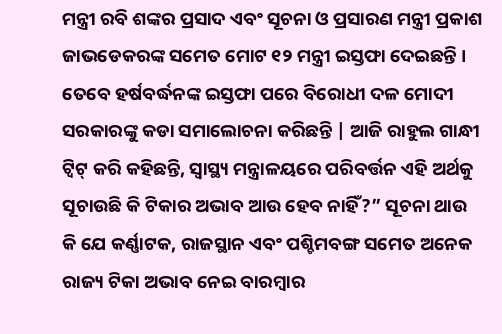ମନ୍ତ୍ରୀ ରବି ଶଙ୍କର ପ୍ରସାଦ ଏବଂ ସୂଚନା ଓ ପ୍ରସାରଣ ମନ୍ତ୍ରୀ ପ୍ରକାଶ ଜାଭଡେକରଙ୍କ ସମେତ ମୋଟ ୧୨ ମନ୍ତ୍ରୀ ଇସ୍ତଫା ଦେଇଛନ୍ତି । ତେବେ ହର୍ଷବର୍ଦ୍ଧନଙ୍କ ଇସ୍ତଫା ପରେ ବିରୋଧୀ ଦଳ ମୋଦୀ ସରକାରଙ୍କୁ କଡା ସମାଲୋଚନା କରିଛନ୍ତି | ଆଜି ରାହୁଲ ଗାନ୍ଧୀ ଟ୍ୱିଟ୍ କରି କହିଛନ୍ତି, ସ୍ୱାସ୍ଥ୍ୟ ମନ୍ତ୍ରାଳୟରେ ପରିବର୍ତ୍ତନ ଏହି ଅର୍ଥକୁ ସୂଚାଉଛି କି ଟିକାର ଅଭାବ ଆଉ ହେବ ନାହିଁ?” ସୂଚନା ଥାଉ କି ଯେ କର୍ଣ୍ଣାଟକ, ରାଜସ୍ଥାନ ଏବଂ ପଶ୍ଚିମବଙ୍ଗ ସମେତ ଅନେକ ରାଜ୍ୟ ଟିକା ଅଭାବ ନେଇ ବାରମ୍ବାର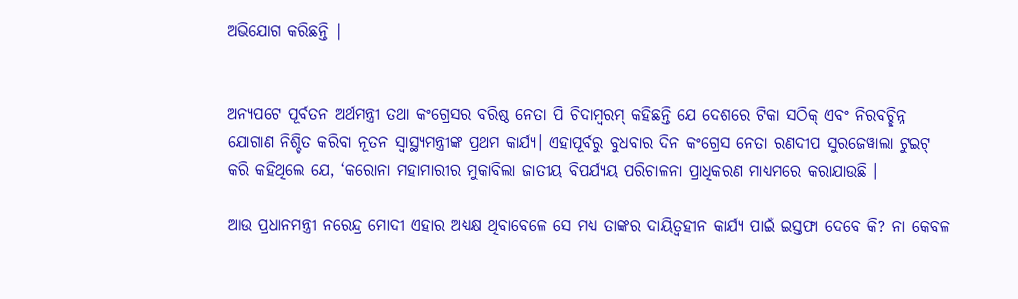ଅଭିଯୋଗ କରିଛନ୍ତି |


ଅନ୍ୟପଟେ ପୂର୍ବତନ ଅର୍ଥମନ୍ତ୍ରୀ ତଥା କଂଗ୍ରେସର ବରିଷ୍ଠ ନେତା ପି ଚିଦାମ୍ବରମ୍ କହିଛନ୍ତି ଯେ ଦେଶରେ ଟିକା ସଠିକ୍ ଏବଂ ନିରବଚ୍ଛିନ୍ନ ଯୋଗାଣ ନିଶ୍ଚିତ କରିବା ନୂତନ ସ୍ୱାସ୍ଥ୍ୟମନ୍ତ୍ରୀଙ୍କ ପ୍ରଥମ କାର୍ଯ୍ୟ। ଏହାପୂର୍ବରୁ ବୁଧବାର ଦିନ କଂଗ୍ରେସ ନେତା ରଣଦୀପ ସୁରଜେୱାଲା ଟୁଇଟ୍ କରି କହିଥିଲେ ଯେ, ‘କରୋନା ମହାମାରୀର ମୁକାବିଲା ଜାତୀୟ ବିପର୍ଯ୍ୟୟ ପରିଚାଳନା ପ୍ରାଧିକରଣ ମାଧ୍ୟମରେ କରାଯାଉଛି ।

ଆଉ ପ୍ରଧାନମନ୍ତ୍ରୀ ନରେନ୍ଦ୍ର ମୋଦୀ ଏହାର ଅଧ୍ୟକ୍ଷ ଥିବାବେଳେ ସେ ମଧ୍ୟ ତାଙ୍କର ଦାୟିତ୍ୱହୀନ କାର୍ଯ୍ୟ ପାଇଁ ଇସ୍ତଫା ଦେବେ କି? ନା କେବଳ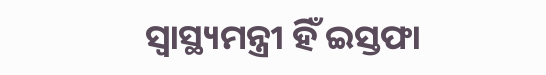ସ୍ୱାସ୍ଥ୍ୟମନ୍ତ୍ରୀ ହିଁ ଇସ୍ତଫା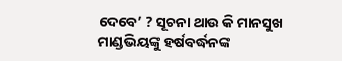ଦେବେ’ ? ସୂଚନା ଥାଉ କି ମାନସୁଖ ମାଣ୍ଡଭିୟଙ୍କୁ ହର୍ଷବର୍ଦ୍ଧନଙ୍କ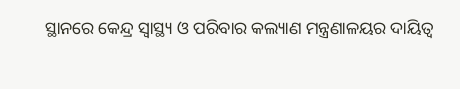ସ୍ଥାନରେ କେନ୍ଦ୍ର ସ୍ୱାସ୍ଥ୍ୟ ଓ ପରିବାର କଲ୍ୟାଣ ମନ୍ତ୍ରଣାଳୟର ଦାୟିତ୍ୱ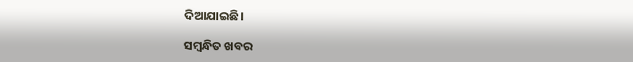ଦିଆଯାଇଛି।

ସମ୍ବନ୍ଧିତ ଖବର